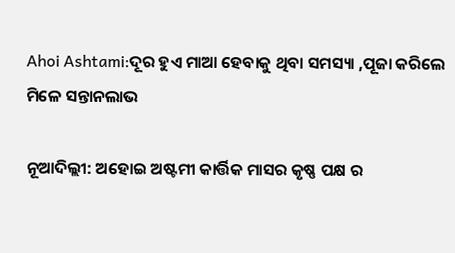Ahoi Ashtami:ଦୂର ହୁଏ ମାଆ ହେବାକୁ ଥିବା ସମସ୍ୟା ,ପୂଜା କରିଲେ ମିଳେ ସନ୍ତାନଲାଭ

ନୂଆଦିଲ୍ଲୀ: ଅହୋଇ ଅଷ୍ଟମୀ କାର୍ତ୍ତିକ ମାସର କୃଷ୍ଣ ପକ୍ଷ ର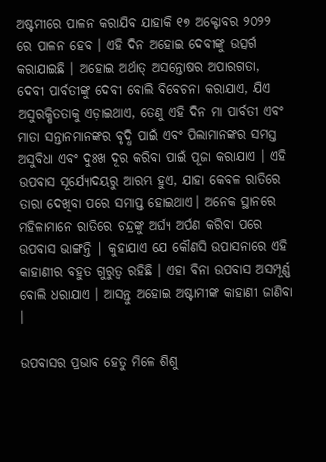ଅଷ୍ଟମୀରେ ପାଳନ କରାଯିବ ଯାହାକି ୧୭ ଅକ୍ଟୋବର ୨୦୨୨ ରେ ପାଳନ ହେବ । ଏହି ଦିନ ଅହୋଇ ଦେବୀଙ୍କୁ ଉତ୍ସର୍ଗ କରାଯାଇଛି । ଅହୋଇ ଅର୍ଥାତ୍ ଅସନ୍ତୋଷର ଅପାରଗତା, ଦେବୀ ପାର୍ବତୀଙ୍କୁ ଦେବୀ ବୋଲି ବିବେଚନା କରାଯାଏ, ଯିଏ ଅସୁରକ୍ଷିତତାକୁ ଏଡ଼ାଇଥାଏ, ତେଣୁ ଏହି ଦିନ ମା ପାର୍ବତୀ ଏବଂ ମାତା ସନ୍ତାନମାନଙ୍କର ବୃଦ୍ଧି ପାଇଁ ଏବଂ ପିଲାମାନଙ୍କର ସମସ୍ତ ଅସୁବିଧା ଏବଂ ଦୁଃଖ ଦୂର କରିବା ପାଇଁ ପୂଜା କରାଯାଏ । ଏହି ଉପବାସ ସୂର୍ଯ୍ୟୋଦୟରୁ ଆରମ୍ଭ ହୁଏ, ଯାହା କେବଳ ରାତିରେ ତାରା ଦେଖିବା ପରେ ସମାପ୍ତ ହୋଇଥାଏ। ଅନେକ ସ୍ଥାନରେ ମହିଳାମାନେ ରାତିରେ ଚନ୍ଦ୍ରଙ୍କୁ ଅର୍ଘ୍ୟ ଅର୍ପଣ କରିବା ପରେ ଉପବାସ ଭାଙ୍ଗନ୍ତି | କୁହାଯାଏ ଯେ କୌଣସି ଉପାସନାରେ ଏହି କାହାଣୀର ବହୁତ ଗୁରୁତ୍ୱ ରହିଛି । ଏହା ବିନା ଉପବାସ ଅସମ୍ପୂର୍ଣ୍ଣ ବୋଲି ଧରାଯାଏ । ଆସନ୍ତୁ ଅହୋଇ ଅଷ୍ଟାମୀଙ୍କ କାହାଣୀ ଜାଣିବା ।

ଉପବାସର ପ୍ରଭାବ ହେତୁ ମିଳେ ଶିଶୁ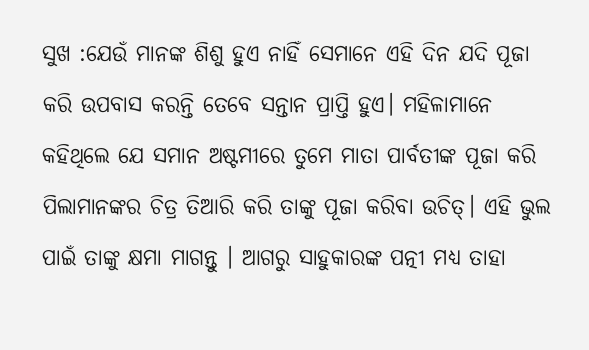ସୁଖ :ଯେଉଁ ମାନଙ୍କ ଶିଶୁ ହୁଏ ନାହିଁ ସେମାନେ ଏହି ଦିନ ଯଦି ପୂଜା କରି ଉପବାସ କରନ୍ତି ତେବେ ସନ୍ତାନ ପ୍ରାପ୍ତି ହୁଏ। ମହିଳାମାନେ କହିଥିଲେ ଯେ ସମାନ ଅଷ୍ଟମୀରେ ତୁମେ ମାତା ପାର୍ବତୀଙ୍କ ପୂଜା କରି ପିଲାମାନଙ୍କର ଚିତ୍ର ତିଆରି କରି ତାଙ୍କୁ ପୂଜା କରିବା ଉଚିତ୍। ଏହି ଭୁଲ ପାଇଁ ତାଙ୍କୁ କ୍ଷମା ମାଗନ୍ତୁ । ଆଗରୁ ସାହୁକାରଙ୍କ ପତ୍ନୀ ମଧ୍ୟ ତାହା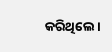କରିଥିଲେ।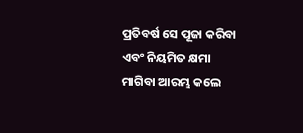ପ୍ରତିବର୍ଷ ସେ ପୂଜା କରିବା ଏବଂ ନିୟମିତ କ୍ଷମା ମାଗିବା ଆରମ୍ଭ କଲେ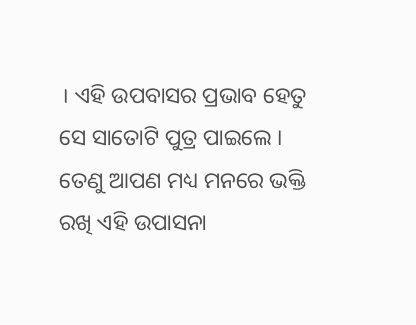। ଏହି ଉପବାସର ପ୍ରଭାବ ହେତୁ ସେ ସାତୋଟି ପୁତ୍ର ପାଇଲେ । ତେଣୁ ଆପଣ ମଧ୍ୟ ମନରେ ଭକ୍ତି ରଖି ଏହି ଉପାସନା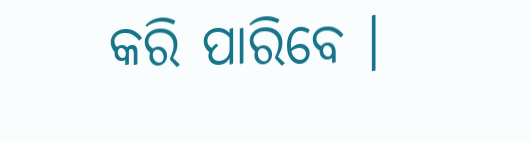କରି ପାରିବେ ।